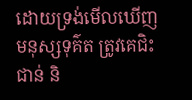ដោយទ្រង់មើលឃើញមនុស្សទុគ៌ត ត្រូវគេជិះជាន់ និ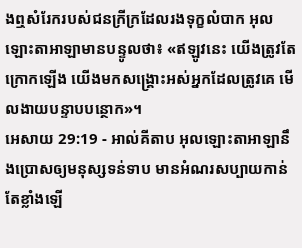ងឮសំរែករបស់ជនក្រីក្រដែលរងទុក្ខលំបាក អុលឡោះតាអាឡាមានបន្ទូលថា៖ «ឥឡូវនេះ យើងត្រូវតែក្រោកឡើង យើងមកសង្គ្រោះអស់អ្នកដែលត្រូវគេ មើលងាយបន្ទាបបន្ថោក»។
អេសាយ 29:19 - អាល់គីតាប អុលឡោះតាអាឡានឹងប្រោសឲ្យមនុស្សទន់ទាប មានអំណរសប្បាយកាន់តែខ្លាំងឡើ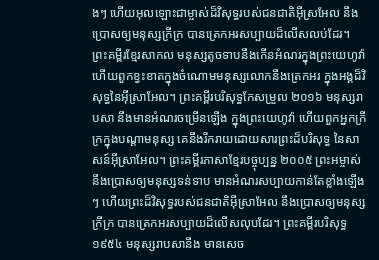ងៗ ហើយអុលឡោះជាម្ចាស់ដ៏វិសុទ្ធរបស់ជនជាតិអ៊ីស្រអែល នឹងប្រោសឲ្យមនុស្សក្រីក្រ បានត្រេកអរសប្បាយដ៏លើសលប់ដែរ។ ព្រះគម្ពីរខ្មែរសាកល មនុស្សតូចទាបនឹងកើនអំណរក្នុងព្រះយេហូវ៉ា ហើយពួកខ្វះខាតក្នុងចំណោមមនុស្សលោកនឹងត្រេកអរ ក្នុងអង្គដ៏វិសុទ្ធនៃអ៊ីស្រាអែល។ ព្រះគម្ពីរបរិសុទ្ធកែសម្រួល ២០១៦ មនុស្សរាបសា នឹងមានអំណរចម្រើនឡើង ក្នុងព្រះយេហូវ៉ា ហើយពួកអ្នកក្រីក្រក្នុងបណ្ដាមនុស្ស គេនឹងរីករាយដោយសារព្រះដ៏បរិសុទ្ធ នៃសាសន៍អ៊ីស្រាអែល។ ព្រះគម្ពីរភាសាខ្មែរបច្ចុប្បន្ន ២០០៥ ព្រះអម្ចាស់នឹងប្រោសឲ្យមនុស្សទន់ទាប មានអំណរសប្បាយកាន់តែខ្លាំងឡើងៗ ហើយព្រះដ៏វិសុទ្ធរបស់ជនជាតិអ៊ីស្រាអែល នឹងប្រោសឲ្យមនុស្សក្រីក្រ បានត្រេកអរសប្បាយដ៏លើសលុបដែរ។ ព្រះគម្ពីរបរិសុទ្ធ ១៩៥៤ មនុស្សរាបសានឹង មានសេច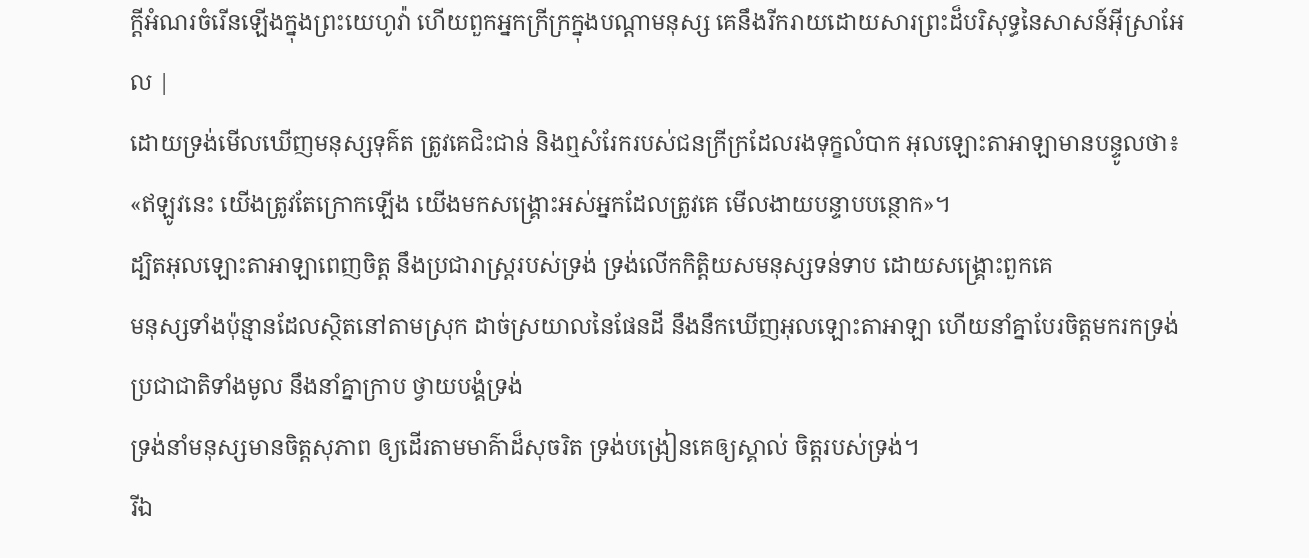ក្ដីអំណរចំរើនឡើងក្នុងព្រះយេហូវ៉ា ហើយពួកអ្នកក្រីក្រក្នុងបណ្តាមនុស្ស គេនឹងរីករាយដោយសារព្រះដ៏បរិសុទ្ធនៃសាសន៍អ៊ីស្រាអែល |
ដោយទ្រង់មើលឃើញមនុស្សទុគ៌ត ត្រូវគេជិះជាន់ និងឮសំរែករបស់ជនក្រីក្រដែលរងទុក្ខលំបាក អុលឡោះតាអាឡាមានបន្ទូលថា៖ «ឥឡូវនេះ យើងត្រូវតែក្រោកឡើង យើងមកសង្គ្រោះអស់អ្នកដែលត្រូវគេ មើលងាយបន្ទាបបន្ថោក»។
ដ្បិតអុលឡោះតាអាឡាពេញចិត្ត នឹងប្រជារាស្ត្ររបស់ទ្រង់ ទ្រង់លើកកិត្តិយសមនុស្សទន់ទាប ដោយសង្គ្រោះពួកគេ
មនុស្សទាំងប៉ុន្មានដែលស្ថិតនៅតាមស្រុក ដាច់ស្រយាលនៃផែនដី នឹងនឹកឃើញអុលឡោះតាអាឡា ហើយនាំគ្នាបែរចិត្តមករកទ្រង់ ប្រជាជាតិទាំងមូល នឹងនាំគ្នាក្រាប ថ្វាយបង្គំទ្រង់
ទ្រង់នាំមនុស្សមានចិត្តសុភាព ឲ្យដើរតាមមាគ៌ាដ៏សុចរិត ទ្រង់បង្រៀនគេឲ្យស្គាល់ ចិត្តរបស់ទ្រង់។
រីឯ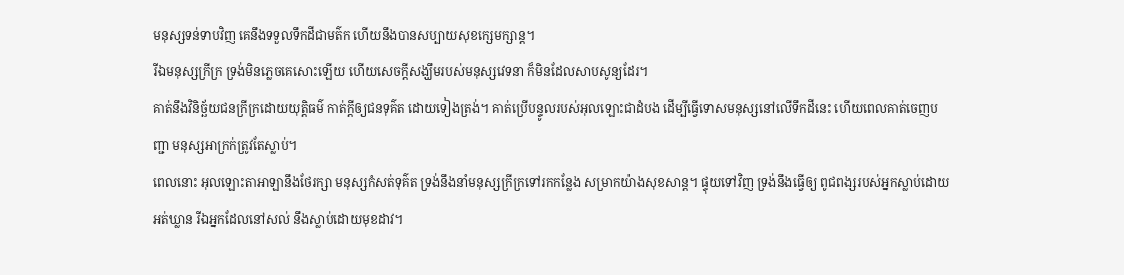មនុស្សទន់ទាបវិញ គេនឹងទទួលទឹកដីជាមត៌ក ហើយនឹងបានសប្បាយសុខក្សេមក្សាន្ត។
រីឯមនុស្សក្រីក្រ ទ្រង់មិនភ្លេចគេសោះឡើយ ហើយសេចក្ដីសង្ឃឹមរបស់មនុស្សវេទនា ក៏មិនដែលសាបសូន្យដែរ។
គាត់នឹងវិនិច្ឆ័យជនក្រីក្រដោយយុត្តិធម៌ កាត់ក្ដីឲ្យជនទុគ៌ត ដោយទៀងត្រង់។ គាត់ប្រើបន្ទូលរបស់អុលឡោះជាដំបង ដើម្បីធ្វើទោសមនុស្សនៅលើទឹកដីនេះ ហើយពេលគាត់ចេញបញ្ជា មនុស្សអាក្រក់ត្រូវតែស្លាប់។
ពេលនោះ អុលឡោះតាអាឡានឹងថែរក្សា មនុស្សកំសត់ទុគ៌ត ទ្រង់នឹងនាំមនុស្សក្រីក្រទៅរកកន្លែង សម្រាកយ៉ាងសុខសាន្ត។ ផ្ទុយទៅវិញ ទ្រង់នឹងធ្វើឲ្យ ពូជពង្សរបស់អ្នកស្លាប់ដោយអត់ឃ្លាន រីឯអ្នកដែលនៅសល់ នឹងស្លាប់ដោយមុខដាវ។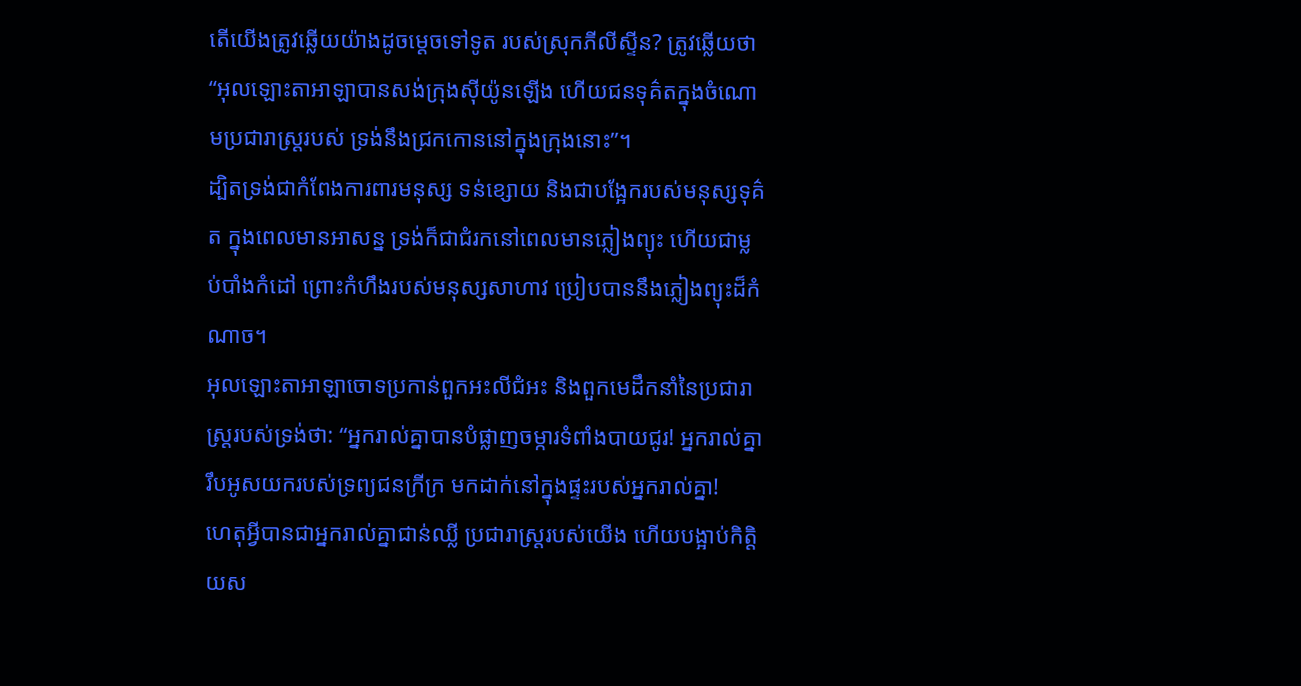តើយើងត្រូវឆ្លើយយ៉ាងដូចម្ដេចទៅទូត របស់ស្រុកភីលីស្ទីន? ត្រូវឆ្លើយថា “អុលឡោះតាអាឡាបានសង់ក្រុងស៊ីយ៉ូនឡើង ហើយជនទុគ៌តក្នុងចំណោមប្រជារាស្ដ្ររបស់ ទ្រង់នឹងជ្រកកោននៅក្នុងក្រុងនោះ”។
ដ្បិតទ្រង់ជាកំពែងការពារមនុស្ស ទន់ខ្សោយ និងជាបង្អែករបស់មនុស្សទុគ៌ត ក្នុងពេលមានអាសន្ន ទ្រង់ក៏ជាជំរកនៅពេលមានភ្លៀងព្យុះ ហើយជាម្លប់បាំងកំដៅ ព្រោះកំហឹងរបស់មនុស្សសាហាវ ប្រៀបបាននឹងភ្លៀងព្យុះដ៏កំណាច។
អុលឡោះតាអាឡាចោទប្រកាន់ពួកអះលីជំអះ និងពួកមេដឹកនាំនៃប្រជារាស្ត្ររបស់ទ្រង់ថា: “អ្នករាល់គ្នាបានបំផ្លាញចម្ការទំពាំងបាយជូរ! អ្នករាល់គ្នារឹបអូសយករបស់ទ្រព្យជនក្រីក្រ មកដាក់នៅក្នុងផ្ទះរបស់អ្នករាល់គ្នា!
ហេតុអ្វីបានជាអ្នករាល់គ្នាជាន់ឈ្លី ប្រជារាស្ត្ររបស់យើង ហើយបង្អាប់កិត្តិយស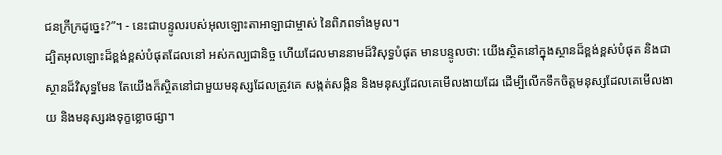ជនក្រីក្រដូច្នេះ?”។ - នេះជាបន្ទូលរបស់អុលឡោះតាអាឡាជាម្ចាស់ នៃពិភពទាំងមូល។
ដ្បិតអុលឡោះដ៏ខ្ពង់ខ្ពស់បំផុតដែលនៅ អស់កល្បជានិច្ច ហើយដែលមាននាមដ៏វិសុទ្ធបំផុត មានបន្ទូលថា: យើងស្ថិតនៅក្នុងស្ថានដ៏ខ្ពង់ខ្ពស់បំផុត និងជាស្ថានដ៏វិសុទ្ធមែន តែយើងក៏ស្ថិតនៅជាមួយមនុស្សដែលត្រូវគេ សង្កត់សង្កិន និងមនុស្សដែលគេមើលងាយដែរ ដើម្បីលើកទឹកចិត្តមនុស្សដែលគេមើលងាយ និងមនុស្សរងទុក្ខខ្លោចផ្សា។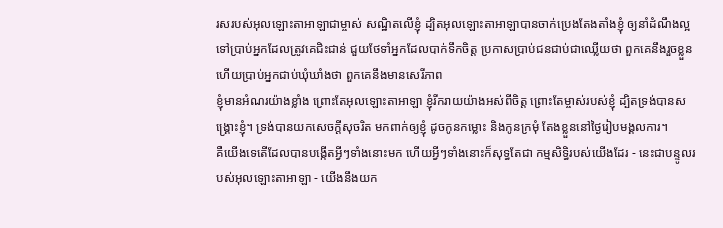រសរបស់អុលឡោះតាអាឡាជាម្ចាស់ សណ្ឋិតលើខ្ញុំ ដ្បិតអុលឡោះតាអាឡាបានចាក់ប្រេងតែងតាំងខ្ញុំ ឲ្យនាំដំណឹងល្អទៅប្រាប់អ្នកដែលត្រូវគេជិះជាន់ ជួយថែទាំអ្នកដែលបាក់ទឹកចិត្ត ប្រកាសប្រាប់ជនជាប់ជាឈ្លើយថា ពួកគេនឹងរួចខ្លួន ហើយប្រាប់អ្នកជាប់ឃុំឃាំងថា ពួកគេនឹងមានសេរីភាព
ខ្ញុំមានអំណរយ៉ាងខ្លាំង ព្រោះតែអុលឡោះតាអាឡា ខ្ញុំរីករាយយ៉ាងអស់ពីចិត្ត ព្រោះតែម្ចាស់របស់ខ្ញុំ ដ្បិតទ្រង់បានសង្គ្រោះខ្ញុំ។ ទ្រង់បានយកសេចក្ដីសុចរិត មកពាក់ឲ្យខ្ញុំ ដូចកូនកម្លោះ និងកូនក្រមុំ តែងខ្លួននៅថ្ងៃរៀបមង្គលការ។
គឺយើងទេតើដែលបានបង្កើតអ្វីៗទាំងនោះមក ហើយអ្វីៗទាំងនោះក៏សុទ្ធតែជា កម្មសិទ្ធិរបស់យើងដែរ - នេះជាបន្ទូលរបស់អុលឡោះតាអាឡា - យើងនឹងយក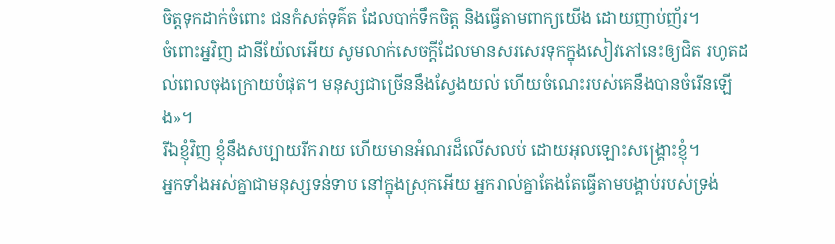ចិត្តទុកដាក់ចំពោះ ជនកំសត់ទុគ៌ត ដែលបាក់ទឹកចិត្ត និងធ្វើតាមពាក្យយើង ដោយញាប់ញ័រ។
ចំពោះអ្នវិញ ដានីយ៉ែលអើយ សូមលាក់សេចក្ដីដែលមានសរសេរទុកក្នុងសៀវភៅនេះឲ្យជិត រហូតដល់ពេលចុងក្រោយបំផុត។ មនុស្សជាច្រើននឹងស្វែងយល់ ហើយចំណេះរបស់គេនឹងបានចំរើនឡើង»។
រីឯខ្ញុំវិញ ខ្ញុំនឹងសប្បាយរីករាយ ហើយមានអំណរដ៏លើសលប់ ដោយអុលឡោះសង្គ្រោះខ្ញុំ។
អ្នកទាំងអស់គ្នាជាមនុស្សទន់ទាប នៅក្នុងស្រុកអើយ អ្នករាល់គ្នាតែងតែធ្វើតាមបង្គាប់របស់ទ្រង់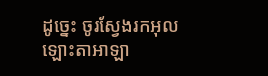ដូច្នេះ ចូរស្វែងរកអុលឡោះតាអាឡា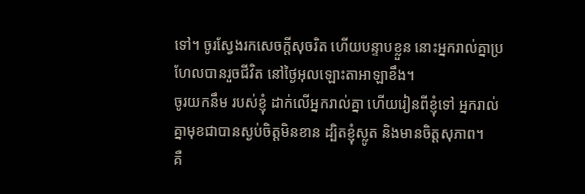ទៅ។ ចូរស្វែងរកសេចក្ដីសុចរិត ហើយបន្ទាបខ្លួន នោះអ្នករាល់គ្នាប្រហែលបានរួចជីវិត នៅថ្ងៃអុលឡោះតាអាឡាខឹង។
ចូរយកនឹម របស់ខ្ញុំ ដាក់លើអ្នករាល់គ្នា ហើយរៀនពីខ្ញុំទៅ អ្នករាល់គ្នាមុខជាបានស្ងប់ចិត្ដមិនខាន ដ្បិតខ្ញុំស្លូត និងមានចិត្ដសុភាព។
គឺ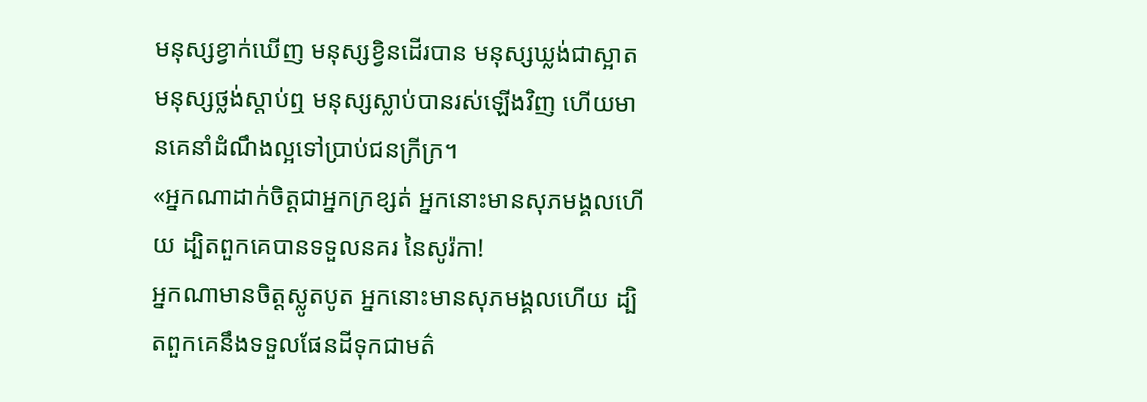មនុស្សខ្វាក់ឃើញ មនុស្សខ្វិនដើរបាន មនុស្សឃ្លង់ជាស្អាតមនុស្សថ្លង់ស្ដាប់ឮ មនុស្សស្លាប់បានរស់ឡើងវិញ ហើយមានគេនាំដំណឹងល្អទៅប្រាប់ជនក្រីក្រ។
«អ្នកណាដាក់ចិត្ដជាអ្នកក្រខ្សត់ អ្នកនោះមានសុភមង្គលហើយ ដ្បិតពួកគេបានទទួលនគរ នៃសូរ៉កា!
អ្នកណាមានចិត្ដស្លូតបូត អ្នកនោះមានសុភមង្គលហើយ ដ្បិតពួកគេនឹងទទួលផែនដីទុកជាមត៌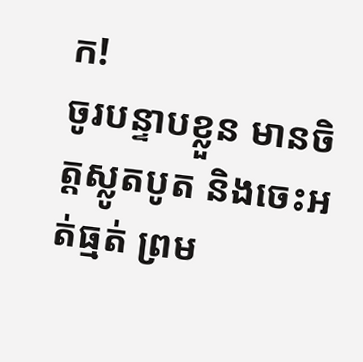ក!
ចូរបន្ទាបខ្លួន មានចិត្ដស្លូតបូត និងចេះអត់ធ្មត់ ព្រម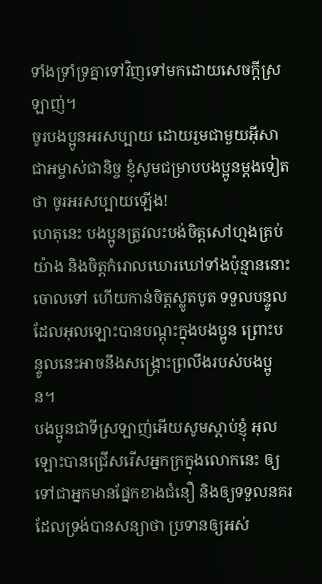ទាំងទ្រាំទ្រគ្នាទៅវិញទៅមកដោយសេចក្ដីស្រឡាញ់។
ចូរបងប្អូនអរសប្បាយ ដោយរួមជាមួយអ៊ីសាជាអម្ចាស់ជានិច្ច ខ្ញុំសូមជម្រាបបងប្អូនម្ដងទៀតថា ចូរអរសប្បាយឡើង!
ហេតុនេះ បងប្អូនត្រូវលះបង់ចិត្ដសៅហ្មងគ្រប់យ៉ាង និងចិត្ដកំរោលឃោរឃៅទាំងប៉ុន្មាននោះចោលទៅ ហើយកាន់ចិត្ដស្លូតបូត ទទួលបន្ទូលដែលអុលឡោះបានបណ្ដុះក្នុងបងប្អូន ព្រោះបន្ទូលនេះអាចនឹងសង្គ្រោះព្រលឹងរបស់បងប្អូន។
បងប្អូនជាទីស្រឡាញ់អើយសូមស្ដាប់ខ្ញុំ អុលឡោះបានជ្រើសរើសអ្នកក្រក្នុងលោកនេះ ឲ្យទៅជាអ្នកមានផ្នែកខាងជំនឿ និងឲ្យទទួលនគរដែលទ្រង់បានសន្យាថា ប្រទានឲ្យអស់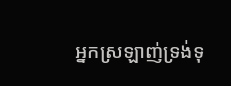អ្នកស្រឡាញ់ទ្រង់ទុ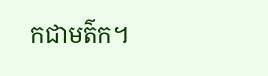កជាមត៌ក។